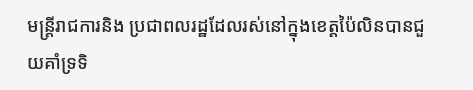មន្ត្រីរាជការនិង ប្រជាពលរដ្ឋដែលរស់នៅក្នុងខេត្តប៉ៃលិនបានជួយគាំទ្រទិ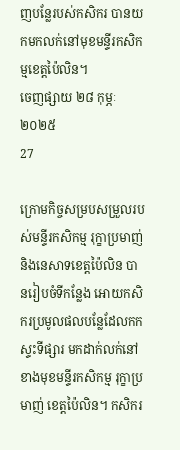ញបន្លែរបស់កសិករ បានយកមកលក់នៅមុខមន្ទីរកសិកម្មខេត្តប៉ៃលិន។
ចេញផ្សាយ ២៨ កុម្ភៈ ២០២៥
27

ក្រោមកិច្ចសម្របសម្រួលរបស់មន្ទីរកសិកម្ម រុក្ខាប្រមាញ់ និងនេសាទខេត្តប៉ៃលិន បានរៀបចំទីកន្លែង អោយកសិករប្រមូលផលបន្លែដែលកកស្ទះទីផ្សារ មកដាក់លក់នៅ ខាងមុខមន្ទីរកសិកម្ម រុក្ខាប្រមាញ់ ខេត្តប៉ៃលិន។ កសិករ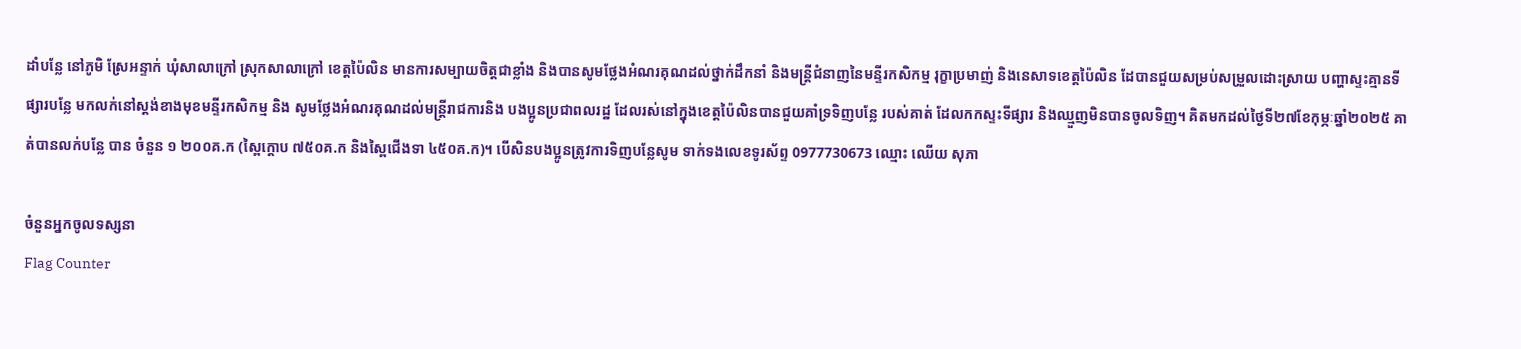ដាំបន្លែ នៅភូមិ ស្រែអន្ទាក់ ឃុំសាលាក្រៅ ស្រុកសាលាក្រៅ ខេត្តប៉ៃលិន មានការសម្បាយចិត្តជាខ្លាំង និងបានសូមថ្លែងអំណរគុណដល់ថ្នាក់ដឹកនាំ និងមន្រ្តីជំនាញនៃមន្ទីរកសិកម្ម រុក្ខាប្រមាញ់ និងនេសាទខេត្តប៉ៃលិន ដែបានជួយសម្រប់សម្រួលដោះស្រាយ បញ្ហាស្ទះគ្មានទីផ្សារបន្លែ មកលក់នៅស្ដង់ខាងមុខមន្ទីរកសិកម្ម និង សូមថ្លែងអំណរគុណដល់មន្ត្រីរាជការនិង បងប្អូនប្រជាពលរដ្ឋ ដែលរស់នៅក្នុងខេត្តប៉ៃលិនបានជួយគាំទ្រទិញបន្លែ របស់គាត់ ដែលកកស្ទះទីផ្សារ និងឈ្មួញមិនបានចូលទិញ។ គិតមកដល់ថ្ងៃទី២៧ខែកុម្ភៈឆ្នាំ២០២៥ គាត់បានលក់បន្លែ បាន ចំនួន ១ ២០០គ.ក (ស្ពៃក្ដោប ៧៥០គ.ក និងស្ពៃជើងទា ៤៥០គ.ក)។ បើសិនបងប្អូនត្រូវការទិញបន្លែសូម ទាក់ទងលេខទូរស័ព្ទ 0977730673 ឈ្មោះ ឈើយ សុភា

ចំនួនអ្នកចូលទស្សនា
Flag Counter